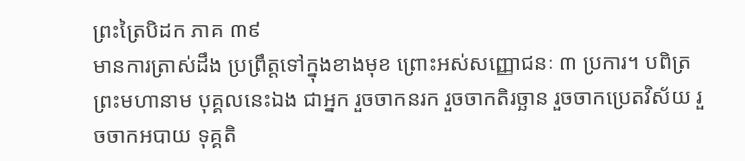ព្រះត្រៃបិដក ភាគ ៣៩
មានការត្រាស់ដឹង ប្រព្រឹត្តទៅក្នុងខាងមុខ ព្រោះអស់សញ្ញោជនៈ ៣ ប្រការ។ បពិត្រព្រះមហានាម បុគ្គលនេះឯង ជាអ្នក រួចចាកនរក រួចចាកតិរច្ឆាន រួចចាកប្រេតវិស័យ រួចចាកអបាយ ទុគ្គតិ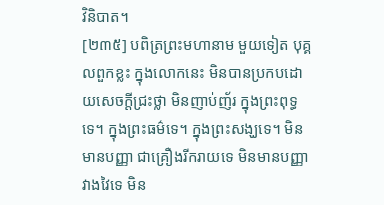វិនិបាត។
[២៣៥] បពិត្រព្រះមហានាម មួយទៀត បុគ្គលពួកខ្លះ ក្នុងលោកនេះ មិនបានប្រកបដោយសេចក្ដីជ្រះថ្លា មិនញាប់ញ័រ ក្នុងព្រះពុទ្ធទេ។ ក្នុងព្រះធម៌ទេ។ ក្នុងព្រះសង្ឃទេ។ មិនមានបញ្ញា ជាគ្រឿងរីករាយទេ មិនមានបញ្ញាវាងវៃទេ មិន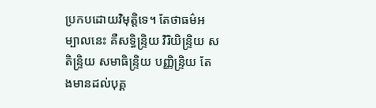ប្រកបដោយវិមុត្តិទេ។ តែថាធម៌អម្បាលនេះ គឺសទ្ធិន្ទ្រិយ វិរិយិន្ទ្រិយ សតិន្ទ្រិយ សមាធិន្ទ្រិយ បញ្ញិន្ទ្រិយ តែងមានដល់បុគ្គ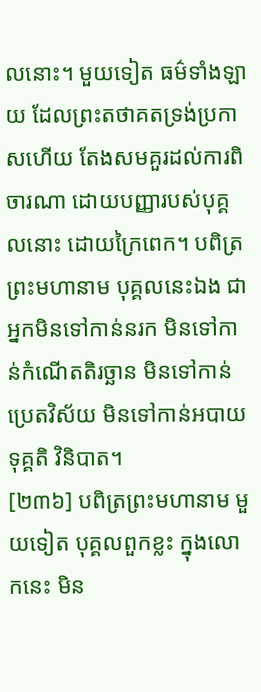លនោះ។ មួយទៀត ធម៌ទាំងឡាយ ដែលព្រះតថាគតទ្រង់ប្រកាសហើយ តែងសមគួរដល់ការពិចារណា ដោយបញ្ញារបស់បុគ្គលនោះ ដោយក្រៃពេក។ បពិត្រព្រះមហានាម បុគ្គលនេះឯង ជាអ្នកមិនទៅកាន់នរក មិនទៅកាន់កំណើតតិរច្ឆាន មិនទៅកាន់ប្រេតវិស័យ មិនទៅកាន់អបាយ ទុគ្គតិ វិនិបាត។
[២៣៦] បពិត្រព្រះមហានាម មួយទៀត បុគ្គលពួកខ្លះ ក្នុងលោកនេះ មិន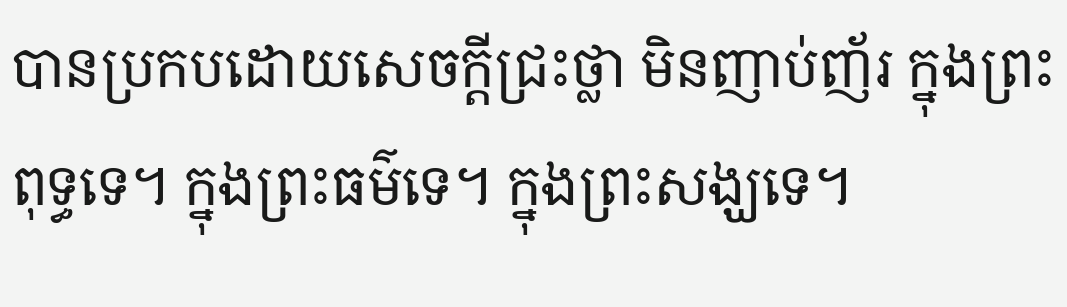បានប្រកបដោយសេចក្ដីជ្រះថ្លា មិនញាប់ញ័រ ក្នុងព្រះពុទ្ធទេ។ ក្នុងព្រះធម៌ទេ។ ក្នុងព្រះសង្ឃទេ។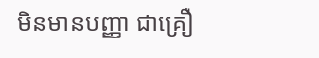មិនមានបញ្ញា ជាគ្រឿ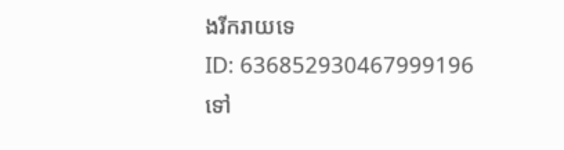ងរីករាយទេ
ID: 636852930467999196
ទៅ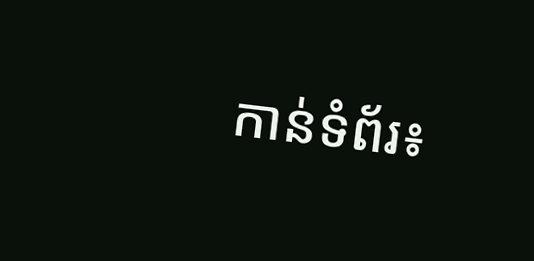កាន់ទំព័រ៖